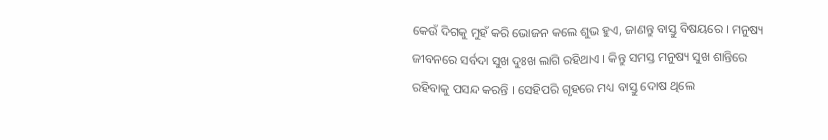କେଉଁ ଦିଗକୁ ମୁହଁ କରି ଭୋଜନ କଲେ ଶୁଭ ହୁଏ, ଜାଣନ୍ତୁ ବାସ୍ତୁ ବିଷୟରେ । ମନୁଷ୍ୟ ଜୀବନରେ ସର୍ବଦା ସୁଖ ଦୁଃଖ ଲାଗି ରହିଥାଏ । କିନ୍ତୁ ସମସ୍ତ ମନୁଷ୍ୟ ସୁଖ ଶାନ୍ତିରେ ରହିବାକୁ ପସନ୍ଦ କରନ୍ତି । ସେହିପରି ଗୃହରେ ମଧ୍ୟ ବାସ୍ତୁ ଦୋଷ ଥିଲେ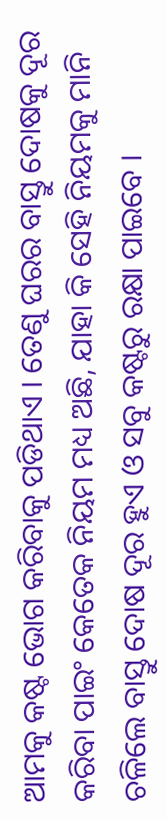ଆମକୁ କଷ୍ଟ ଭୋଗ କରିବାକୁ ପଡିଥାଏ । ତେଣୁ ଘରର ବାସ୍ତୁ ଦୋଷକୁ ଦୂର କରିବା ପାଇଂ କେତେକ ନିୟମ ମଧ୍ୟ ଅଛି, ଯାହା କି ସେହି ନିୟମକୁ ମାନି ଚଳିଲେ ବାସ୍ତୁ ଦୋଷ ଦୂର ହୁଏ ଓ ସବୁ କଷ୍ଟରୁ ରକ୍ଷା ପାଇବେ ।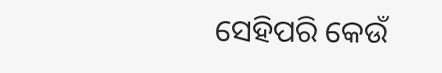ସେହିପରି କେଉଁ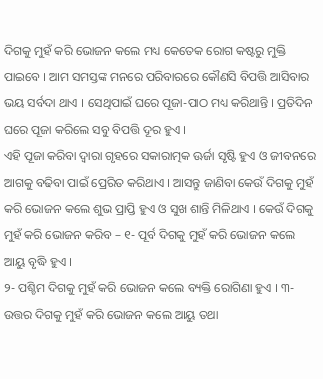ଦିଗକୁ ମୁହଁ କରି ଭୋଜନ କଲେ ମଧ୍ୟ କେତେକ ରୋଗ କଷ୍ଟରୁ ମୁକ୍ତି ପାଇବେ । ଆମ ସମସ୍ତଙ୍କ ମନରେ ପରିବାରରେ କୌଣସି ବିପତ୍ତି ଆସିବାର ଭୟ ସର୍ବଦା ଥାଏ । ସେଥିପାଇଁ ଘରେ ପୂଜା-ପାଠ ମଧ୍ୟ କରିଥାନ୍ତି । ପ୍ରତିଦିନ ଘରେ ପୂଜା କରିଲେ ସବୁ ବିପତ୍ତି ଦୂର ହୁଏ ।
ଏହି ପୂଜା କରିବା ଦ୍ବାରା ଗୃହରେ ସକାରାତ୍ମକ ଊର୍ଜା ସୃଷ୍ଟି ହୁଏ ଓ ଜୀବନରେ ଆଗକୁ ବଢିବା ପାଇଁ ପ୍ରେରିତ କରିଥାଏ । ଆସନ୍ତୁ ଜାଣିବା କେଉଁ ଦିଗକୁ ମୁହଁ କରି ଭୋଜନ କଲେ ଶୁଭ ପ୍ରାପ୍ତି ହୁଏ ଓ ସୁଖ ଶାନ୍ତି ମିଳିଥାଏ । କେଉଁ ଦିଗକୁ ମୁହଁ କରି ଭୋଜନ କରିବ – ୧- ପୂର୍ବ ଦିଗକୁ ମୁହଁ କରି ଭୋଜନ କଲେ ଆୟୁ ବୃଦ୍ଧି ହୁଏ ।
୨- ପଶ୍ଚିମ ଦିଗକୁ ମୁହଁ କରି ଭୋଜନ କଲେ ବ୍ୟକ୍ତି ରୋଗିଣା ହୁଏ । ୩- ଉତ୍ତର ଦିଗକୁ ମୁହଁ କରି ଭୋଜନ କଲେ ଆୟୁ ତଥା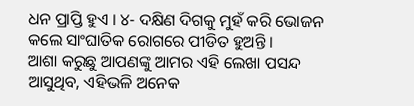ଧନ ପ୍ରାପ୍ତି ହୁଏ । ୪- ଦକ୍ଷିଣ ଦିଗକୁ ମୁହଁ କରି ଭୋଜନ କଲେ ସାଂଘାତିକ ରୋଗରେ ପୀଡିତ ହୁଅନ୍ତି ।
ଆଶା କରୁଛୁ ଆପଣଙ୍କୁ ଆମର ଏହି ଲେଖା ପସନ୍ଦ ଆସୁଥିବ, ଏହିଭଳି ଅନେକ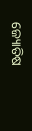ଜ୍ୟୋତିଷ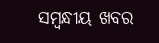ସମ୍ବନ୍ଧୀୟ ଖବର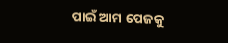ପାଇଁ ଆମ ପେଜକୁ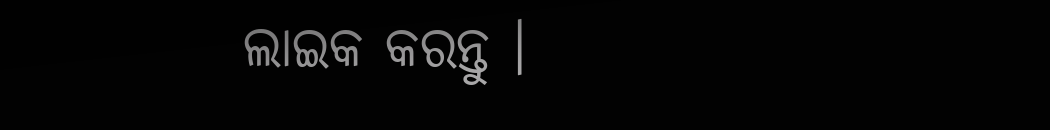ଲାଇକ କରନ୍ତୁ ।